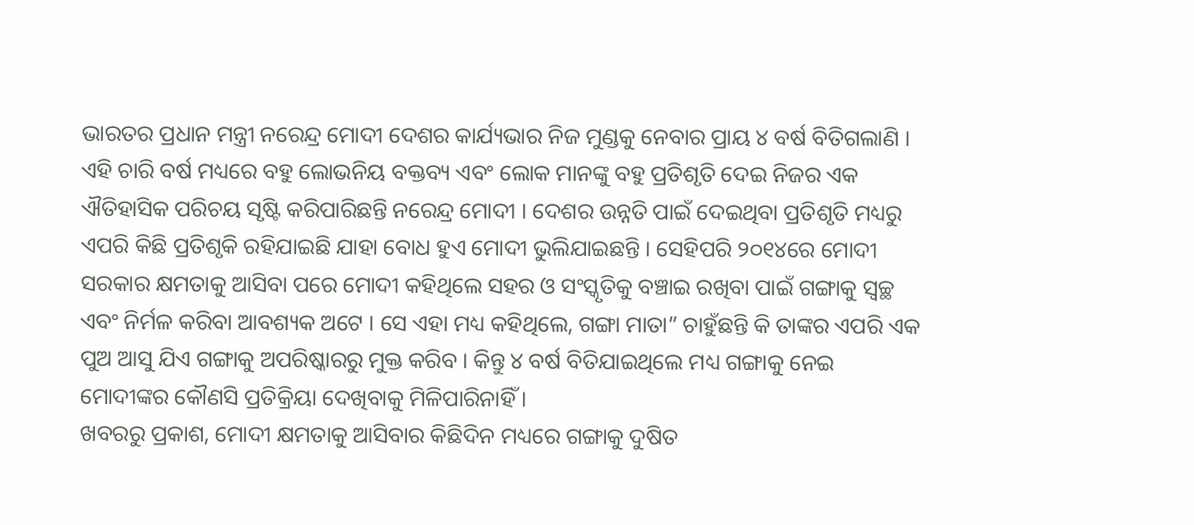ଭାରତର ପ୍ରଧାନ ମନ୍ତ୍ରୀ ନରେନ୍ଦ୍ର ମୋଦୀ ଦେଶର କାର୍ଯ୍ୟଭାର ନିଜ ମୁଣ୍ଡକୁ ନେବାର ପ୍ରାୟ ୪ ବର୍ଷ ବିତିଗଲାଣି । ଏହି ଚାରି ବର୍ଷ ମଧ୍ୟରେ ବହୁ ଲୋଭନିୟ ବକ୍ତବ୍ୟ ଏବଂ ଲୋକ ମାନଙ୍କୁ ବହୁ ପ୍ରତିଶୃତି ଦେଇ ନିଜର ଏକ ଐତିହାସିକ ପରିଚୟ ସୃଷ୍ଟି କରିପାରିଛନ୍ତି ନରେନ୍ଦ୍ର ମୋଦୀ । ଦେଶର ଉନ୍ନତି ପାଇଁ ଦେଇଥିବା ପ୍ରତିଶୃତି ମଧ୍ୟରୁ ଏପରି କିଛି ପ୍ରତିଶୃକି ରହିଯାଇଛି ଯାହା ବୋଧ ହୁଏ ମୋଦୀ ଭୁଲିଯାଇଛନ୍ତି । ସେହିପରି ୨୦୧୪ରେ ମୋଦୀ ସରକାର କ୍ଷମତାକୁ ଆସିବା ପରେ ମୋଦୀ କହିଥିଲେ ସହର ଓ ସଂସ୍କୃତିକୁ ବଞ୍ଚାଇ ରଖିବା ପାଇଁ ଗଙ୍ଗାକୁ ସ୍ୱଚ୍ଛ ଏବଂ ନିର୍ମଳ କରିବା ଆବଶ୍ୟକ ଅଟେ । ସେ ଏହା ମଧ୍ୟ କହିଥିଲେ, ଗଙ୍ଗା ମାତା” ଚାହୁଁଛନ୍ତି କି ତାଙ୍କର ଏପରି ଏକ ପୁଅ ଆସୁ ଯିଏ ଗଙ୍ଗାକୁ ଅପରିଷ୍କାରରୁ ମୁକ୍ତ କରିବ । କିନ୍ତୁ ୪ ବର୍ଷ ବିତିଯାଇଥିଲେ ମଧ୍ୟ ଗଙ୍ଗାକୁ ନେଇ ମୋଦୀଙ୍କର କୌଣସି ପ୍ରତିକ୍ରିୟା ଦେଖିବାକୁ ମିଳିପାରିନାହିଁ ।
ଖବରରୁ ପ୍ରକାଶ, ମୋଦୀ କ୍ଷମତାକୁ ଆସିବାର କିଛିଦିନ ମଧ୍ୟରେ ଗଙ୍ଗାକୁ ଦୁଷିତ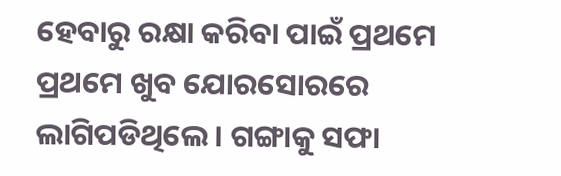ହେବାରୁ ରକ୍ଷା କରିବା ପାଇଁ ପ୍ରଥମେ ପ୍ରଥମେ ଖୁବ ଯୋରସୋରରେ ଲାଗିପଡିଥିଲେ । ଗଙ୍ଗାକୁ ସଫା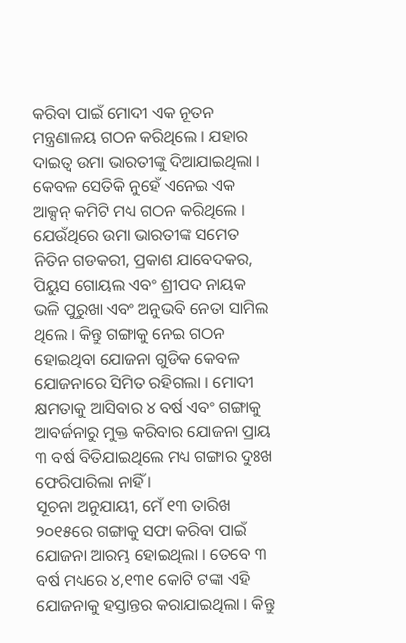କରିବା ପାଇଁ ମୋଦୀ ଏକ ନୂତନ ମନ୍ତ୍ରଣାଳୟ ଗଠନ କରିଥିଲେ । ଯହାର ଦାଇତ୍ୱ ଉମା ଭାରତୀଙ୍କୁ ଦିଆଯାଇଥିଲା । କେବଳ ସେତିକି ନୁହେଁ ଏନେଇ ଏକ ଆକ୍ସନ୍ କମିଟି ମଧ୍ୟ ଗଠନ କରିଥିଲେ । ଯେଉଁଥିରେ ଉମା ଭାରତୀଙ୍କ ସମେତ ନିତିନ ଗଡକରୀ, ପ୍ରକାଶ ଯାବେଦକର, ପିୟୁସ ଗୋୟଲ ଏବଂ ଶ୍ରୀପଦ ନାୟକ ଭଳି ପୁରୁଖା ଏବଂ ଅନୁଭବି ନେତା ସାମିଲ ଥିଲେ । କିନ୍ତୁ ଗଙ୍ଗାକୁ ନେଇ ଗଠନ ହୋଇଥିବା ଯୋଜନା ଗୁଡିକ କେବଳ ଯୋଜନାରେ ସିମିତ ରହିଗଲା । ମୋଦୀ କ୍ଷମତାକୁ ଆସିବାର ୪ ବର୍ଷ ଏବଂ ଗଙ୍ଗାକୁ ଆବର୍ଜନାରୁ ମୁକ୍ତ କରିବାର ଯୋଜନା ପ୍ରାୟ ୩ ବର୍ଷ ବିତିଯାଇଥିଲେ ମଧ୍ୟ ଗଙ୍ଗାର ଦୁଃଖ ଫେରିପାରିଲା ନାହିଁ ।
ସୂଚନା ଅନୁଯାୟୀ, ମେଁ ୧୩ ତାରିଖ ୨୦୧୫ରେ ଗଙ୍ଗାକୁ ସଫା କରିବା ପାଇଁ ଯୋଜନା ଆରମ୍ଭ ହୋଇଥିଲା । ତେବେ ୩ ବର୍ଷ ମଧ୍ୟରେ ୪,୧୩୧ କୋଟି ଟଙ୍କା ଏହି ଯୋଜନାକୁ ହସ୍ତାନ୍ତର କରାଯାଇଥିଲା । କିନ୍ତୁ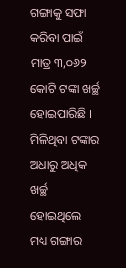ଗଙ୍ଗାକୁ ସଫା କରିବା ପାଇଁ ମାତ୍ର ୩,୦୬୨ କୋଟି ଟଙ୍କା ଖର୍ଚ୍ଛ ହୋଇପାରିଛି । ମିଳିଥିବା ଟଙ୍କାର ଅଧାରୁ ଅଧିକ ଖର୍ଚ୍ଛ ହୋଇଥିଲେ ମଧ୍ୟ ଗଙ୍ଗାର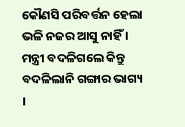କୌଣସି ପରିବର୍ତ୍ତନ ହେଲା ଭଳି ନଜର ଆସୁ ନାହିଁ ।
ମନ୍ତ୍ରୀ ବଦଳିଗଲେ କିନ୍ତୁ ବଦଳିଲାନି ଗଙ୍ଗାର ଭାଗ୍ୟ ।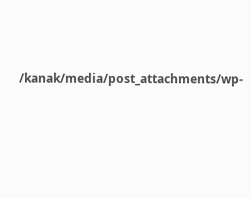/kanak/media/post_attachments/wp-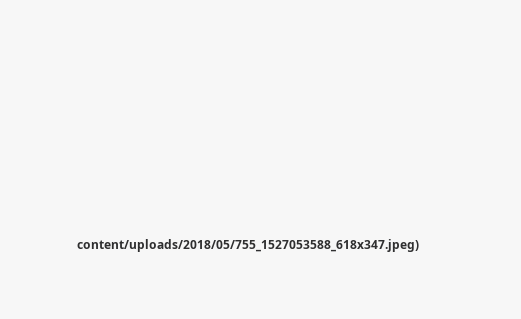content/uploads/2018/05/755_1527053588_618x347.jpeg)